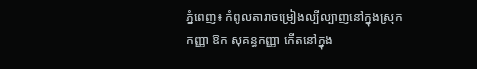ភ្នំពេញ៖ កំពូលតារាចម្រៀងល្បីល្បាញនៅក្នុងស្រុក កញ្ញា ឱក សុគន្ធកញ្ញា កើតនៅក្នុង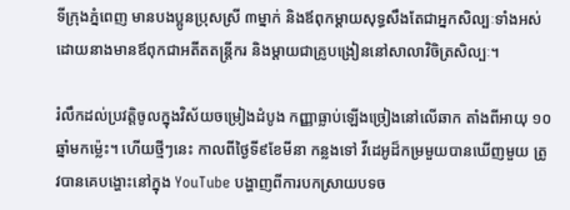ទីក្រុងភ្នំពេញ មានបងប្អូនប្រុសស្រី ៣ម្នាក់ និងឪពុកម្ដាយសុទ្ធសឹងតែជាអ្នកសិល្បៈទាំងអស់ ដោយនាងមានឪពុកជាអតីតតន្ដ្រីករ និងម្ដាយជាគ្រូបង្រៀននៅសាលាវិចិត្រសិល្បៈ។

រំលឹកដល់ប្រវត្ដិចូលក្នុងវិស័យចម្រៀងដំបូង កញ្ញាធ្លាប់ឡើងច្រៀងនៅលើឆាក តាំងពីអាយុ ១០ឆ្នាំមកម្ល៉េះ។ ហើយថ្មីៗនេះ កាលពីថ្ងៃទី៩ខែមីនា កន្លងទៅ វីដេអូដ៏កម្រមួយបានឃើញមួយ ត្រូវបានគេបង្ហោះនៅក្នុង YouTube បង្ហាញពីការបកស្រាយបទច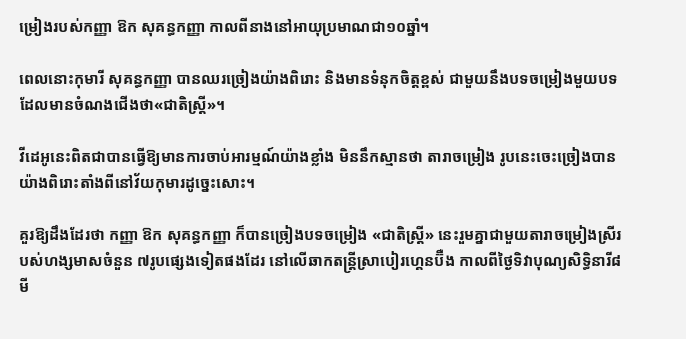ម្រៀងរបស់កញ្ញា ឱក សុគន្ធកញ្ញា កាលពីនាងនៅអាយុប្រមាណជា១០ឆ្នាំ។

ពេលនោះកុមារី សុគន្ធកញ្ញា បានឈរច្រៀងយ៉ាងពិរោះ និងមានទំនុកចិត្តខ្ពស់ ជាមួយនឹងបទចម្រៀងមួយបទ ដែលមានចំណងជើងថា«ជាតិស្រ្តី»។

វីដេអូនេះពិតជាបានធ្វើឱ្យមានការចាប់អារម្មណ៍យ៉ាងខ្លាំង មិននឹកស្មានថា តារាចម្រៀង រូបនេះចេះច្រៀងបានយ៉ាងពិរោះតាំងពីនៅវ័យកុមារដូច្នេះសោះ។

គួរឱ្យដឹងដែរថា កញ្ញា ឱក សុគន្ធកញ្ញា ក៏បានច្រៀងបទចម្រៀង «ជាតិស្រ្តី» នេះរួមគ្នាជាមួយតារាចម្រៀងស្រីរបស់ហង្សមាសចំនួន ៧រូបផ្សេងទៀតផងដែរ នៅលើឆាកតន្រ្តីស្រាបៀរហ្គេនប៊ឺង កាលពីថ្ងៃទិវាបុណ្យសិទ្ធិនារី៨មី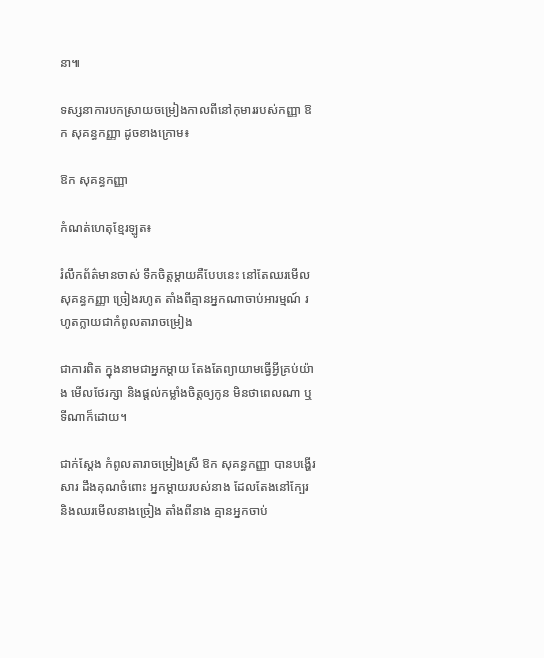នា៕

ទស្សនាការបកស្រាយចម្រៀងកាលពីនៅកុមាររបស់កញ្ញា ឱក សុគន្ធកញ្ញា ដូចខាងក្រោម៖

ឱក សុគន្ធកញ្ញា

កំណត់ហេតុខ្មែរឡូត៖

រំលឹកព័ត៌មានចាស់ ទឹកចិត្តម្តាយគឺបែបនេះ នៅតែឈរមើល សុគន្ធកញ្ញា ច្រៀងរហូត តាំងពីគ្មានអ្នកណាចាប់អារម្មណ៍ រហូតក្លាយជាកំពូលតារាចម្រៀង

ជាការពិត ក្នុងនាមជាអ្នកម្តាយ តែងតែព្យាយាមធ្វើអ្វីគ្រប់យ៉ាង មើលថែរក្សា និងផ្តល់កម្លាំងចិត្តឲ្យកូន មិនថាពេលណា ឬទីណាក៏ដោយ។

ជាក់ស្តែង កំពូលតារាចម្រៀងស្រី ឱក សុគន្ធកញ្ញា បានបង្ហើរសារ ដឹងគុណចំពោះ អ្នកម្តាយរបស់នាង ដែលតែងនៅក្បែរ និងឈរមើលនាងច្រៀង តាំងពីនាង គ្មានអ្នកចាប់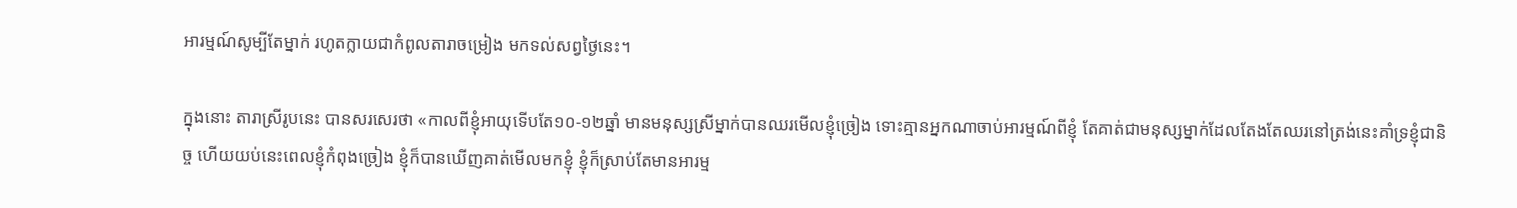អារម្មណ៍សូម្បីតែម្នាក់ រហូតក្លាយជាកំពូលតារាចម្រៀង មកទល់សព្វថ្ងៃនេះ។

ក្នុងនោះ តារាស្រីរូបនេះ បានសរសេរថា «កាលពីខ្ញុំអាយុទើបតែ១០-១២ឆ្នាំ មានមនុស្សស្រីម្នាក់បានឈរមើលខ្ញុំច្រៀង ទោះគ្មានអ្នកណាចាប់អារម្មណ៍ពីខ្ញុំ តែគាត់ជាមនុស្សម្នាក់ដែលតែងតែឈរនៅត្រង់នេះគាំទ្រខ្ញុំជានិច្ច ហើយយប់នេះពេលខ្ញុំកំពុងច្រៀង ខ្ញុំក៏បានឃើញគាត់មើលមកខ្ញុំ ខ្ញុំក៏ស្រាប់តែមានអារម្ម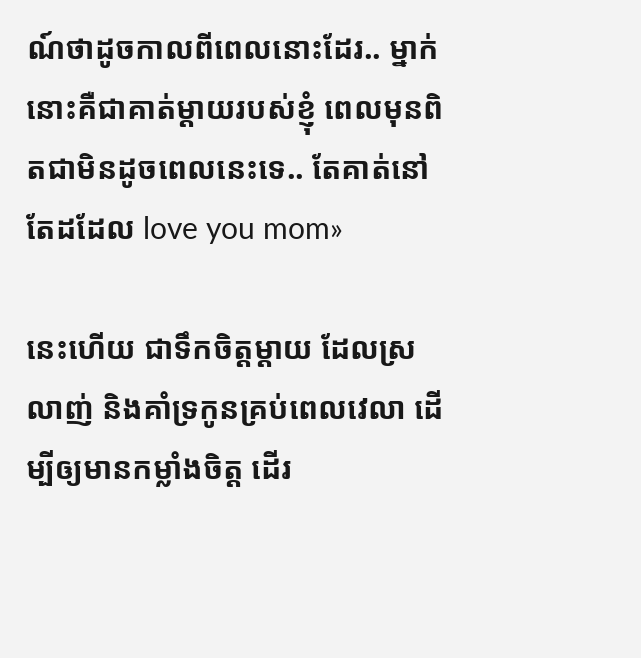ណ៍ថាដូចកាលពីពេលនោះដែរ.. ម្នាក់នោះគឺជាគាត់ម្តាយរបស់ខ្ញុំ ពេលមុនពិតជាមិនដូចពេលនេះទេ.. តែគាត់នៅតែដដែល love you mom»

នេះហើយ ជាទឹកចិត្តម្តាយ ដែលស្រលាញ់ និងគាំទ្រកូនគ្រប់ពេលវេលា ដើម្បីឲ្យមានកម្លាំងចិត្ត ដើរ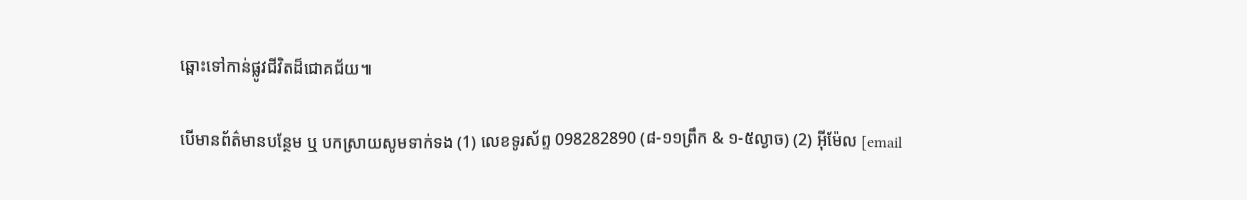ឆ្ពោះទៅកាន់ផ្លូវជីវិតដ៏ជោគជ័យ៕

បើមានព័ត៌មានបន្ថែម ឬ បកស្រាយសូមទាក់ទង (1) លេខទូរស័ព្ទ 098282890 (៨-១១ព្រឹក & ១-៥ល្ងាច) (2) អ៊ីម៉ែល [email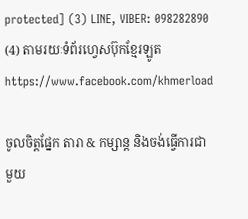protected] (3) LINE, VIBER: 098282890 (4) តាមរយៈទំព័រហ្វេសប៊ុកខ្មែរឡូត https://www.facebook.com/khmerload

ចូលចិត្តផ្នែក តារា & កម្សាន្ដ និងចង់ធ្វើការជាមួយ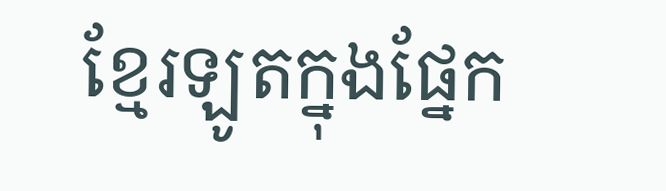ខ្មែរឡូតក្នុងផ្នែក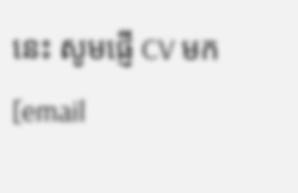នេះ សូមផ្ញើ CV មក [email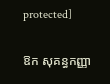protected]

ឱក សុគន្ធកញ្ញា